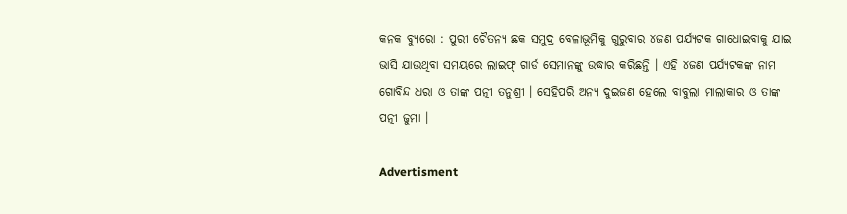କନକ ବ୍ୟୁରୋ : ପୁରୀ ଚୈତନ୍ୟ ଛକ ସମୁଦ୍ର ବେଳାଭୂମିକୁ ଗୁରୁବାର ୪ଜଣ ପର୍ଯ୍ୟଟକ ଗାଧୋଇବାକୁ ଯାଇ ଭାସି ଯାଉଥିବା ସମୟରେ ଲାଇଫ୍‌ ଗାର୍ଡ ସେମାନଙ୍କୁ ଉଦ୍ଧାର କରିଛନ୍ତି । ଏହି ୪ଜଣ ପର୍ଯ୍ୟଟକଙ୍କ ନାମ ଗୋବିନ୍ଦ ଧରା ଓ ତାଙ୍କ ପତ୍ନୀ ତନୁଶ୍ରୀ । ସେହିପରି ଅନ୍ୟ ଦୁଇଜଣ ହେଲେ ବାବୁଲା ମାଲାକାର ଓ ତାଙ୍କ ପତ୍ନୀ ଜୁମା ।

Advertisment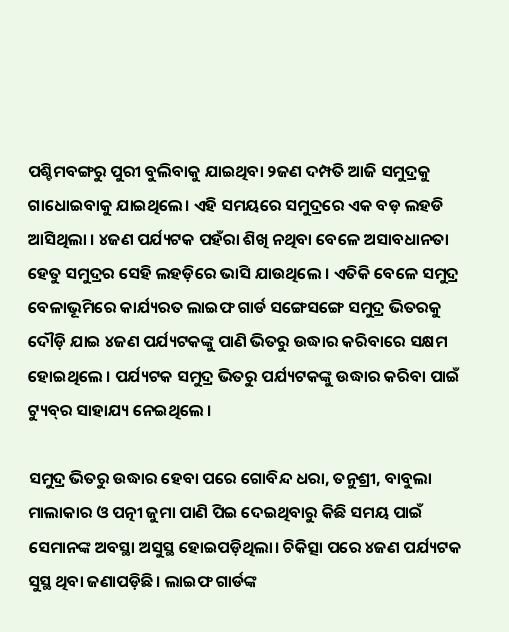ପଶ୍ଚିମବଙ୍ଗରୁ ପୁରୀ ବୁଲିବାକୁ ଯାଇଥିବା ୨ଜଣ ଦମ୍ପତି ଆଜି ସମୁଦ୍ରକୁ ଗାଧୋଇବାକୁ ଯାଇଥିଲେ। ଏହି ସମୟରେ ସମୁଦ୍ରରେ ଏକ ବଡ଼ ଲହଡି ଆସିଥିଲା । ୪ଜଣ ପର୍ଯ୍ୟଟକ ପହଁରା ଶିଖି ନଥିବା ବେଳେ ଅସାବଧାନତା ହେତୁ ସମୁଦ୍ରର ସେହି ଲହଡ଼ିରେ ଭାସି ଯାଉଥିଲେ । ଏତିକି ବେଳେ ସମୁଦ୍ର ବେଳାଭୂମିରେ କାର୍ଯ୍ୟରତ ଲାଇଫ ଗାର୍ଡ ସଙ୍ଗେସଙ୍ଗେ ସମୁଦ୍ର ଭିତରକୁ ଦୌଡ଼ି ଯାଇ ୪ଜଣ ପର୍ଯ୍ୟଟକଙ୍କୁ ପାଣି ଭିତରୁ ଉଦ୍ଧାର କରିବାରେ ସକ୍ଷମ ହୋଇଥିଲେ । ପର୍ଯ୍ୟଟକ ସମୁଦ୍ର ଭିତରୁ ପର୍ଯ୍ୟଟକଙ୍କୁ ଉଦ୍ଧାର କରିବା ପାଇଁ ଟ୍ୟୁବ୍‌ର ସାହାଯ୍ୟ ନେଇଥିଲେ ।

ସମୁଦ୍ର ଭିତରୁ ଉଦ୍ଧାର ହେବା ପରେ ଗୋବିନ୍ଦ ଧରା, ତନୁଶ୍ରୀ, ବାବୁଲା ମାଲାକାର ଓ ପତ୍ନୀ ଜୁମା ପାଣି ପିଇ ଦେଇଥିବାରୁ କିଛି ସମୟ ପାଇଁ ସେମାନଙ୍କ ଅବସ୍ଥା ଅସୁସ୍ଥ ହୋଇପଡ଼ିଥିଲା। ଚିକିତ୍ସା ପରେ ୪ଜଣ ପର୍ଯ୍ୟଟକ ସୁସ୍ଥ ଥିବା ଜଣାପଡ଼ିଛି। ଲାଇଫ ଗାର୍ଡଙ୍କ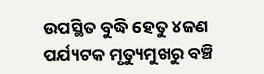ଉପସ୍ଥିତ ବୁଦ୍ଧି ହେତୁ ୪ଜଣ ପର୍ଯ୍ୟଟକ ମୃତ୍ୟୁମୁଖରୁ ବଞ୍ଚି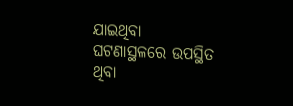ଯାଇଥିବା ଘଟଣାସ୍ଥଳରେ ଉପସ୍ଥିତ ଥିବା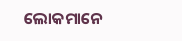ଲୋକମାନେ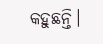କହୁଛନ୍ତି।